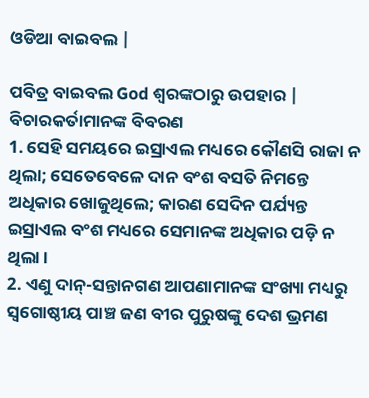ଓଡିଆ ବାଇବଲ |

ପବିତ୍ର ବାଇବଲ God ଶ୍ବରଙ୍କଠାରୁ ଉପହାର |
ବିଚାରକର୍ତାମାନଙ୍କ ବିବରଣ
1. ସେହି ସମୟରେ ଇସ୍ରାଏଲ ମଧ୍ୟରେ କୌଣସି ରାଜା ନ ଥିଲା; ସେତେବେଳେ ଦାନ ବଂଶ ବସତି ନିମନ୍ତେ ଅଧିକାର ଖୋଜୁଥିଲେ; କାରଣ ସେଦିନ ପର୍ଯ୍ୟନ୍ତ ଇସ୍ରାଏଲ ବଂଶ ମଧ୍ୟରେ ସେମାନଙ୍କ ଅଧିକାର ପଡ଼ି ନ ଥିଲା ।
2. ଏଣୁ ଦାନ୍-ସନ୍ତାନଗଣ ଆପଣାମାନଙ୍କ ସଂଖ୍ୟା ମଧ୍ୟରୁ ସ୍ଵଗୋଷ୍ଠୀୟ ପାଞ୍ଚ ଜଣ ବୀର ପୁରୁଷଙ୍କୁ ଦେଶ ଭ୍ରମଣ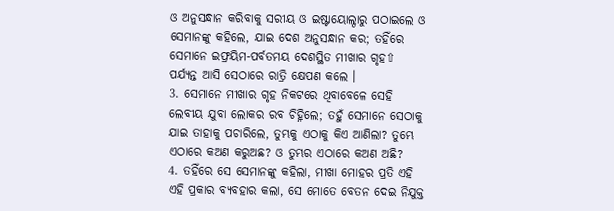ଓ ଅନୁସନ୍ଧାନ କରିବାକୁ ସରୀୟ ଓ ଇଷ୍ଟାୟୋଲ୍ଠାରୁ ପଠାଇଲେ ଓ ସେମାନଙ୍କୁ କହିଲେ, ଯାଇ ଦେଶ ଅନୁସନ୍ଧାନ କର; ତହିଁରେ ସେମାନେ ଇଫ୍ରୟିମ-ପର୍ବତମୟ ଦେଶସ୍ଥିତ ମୀଖାର ଗୃହ⇧ ପର୍ଯ୍ୟନ୍ତ ଆସି ସେଠାରେ ରାତ୍ରି କ୍ଷେପଣ କଲେ ।
3. ସେମାନେ ମୀଖାର ଗୃହ ନିକଟରେ ଥିବାବେଳେ ସେହି ଲେବୀୟ ଯୁବା ଲୋକର ରବ ଚିହ୍ନିଲେ; ତହୁଁ ସେମାନେ ସେଠାକୁ ଯାଇ ତାହାକୁ ପଚାରିଲେ, ତୁମ୍ଭକୁ ଏଠାକୁ କିଏ ଆଣିଲା? ତୁମ୍ଭେ ଏଠାରେ କଅଣ କରୁଅଛ? ଓ ତୁମ୍ଭର ଏଠାରେ କଅଣ ଅଛି?
4. ତହିଁରେ ସେ ସେମାନଙ୍କୁ କହିଲା, ମୀଖା ମୋହର ପ୍ରତି ଏହି ଏହି ପ୍ରକାର ବ୍ୟବହାର କଲା, ସେ ମୋତେ ବେତନ ଦେଇ ନିଯୁକ୍ତ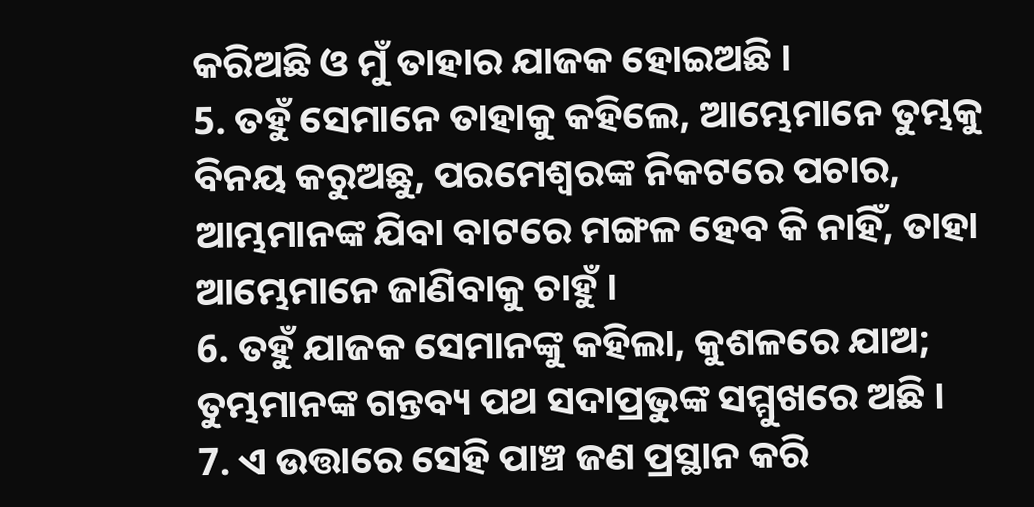କରିଅଛି ଓ ମୁଁ ତାହାର ଯାଜକ ହୋଇଅଛି ।
5. ତହୁଁ ସେମାନେ ତାହାକୁ କହିଲେ, ଆମ୍ଭେମାନେ ତୁମ୍ଭକୁ ବିନୟ କରୁଅଛୁ, ପରମେଶ୍ଵରଙ୍କ ନିକଟରେ ପଚାର, ଆମ୍ଭମାନଙ୍କ ଯିବା ବାଟରେ ମଙ୍ଗଳ ହେବ କି ନାହିଁ, ତାହା ଆମ୍ଭେମାନେ ଜାଣିବାକୁ ଚାହୁଁ ।
6. ତହୁଁ ଯାଜକ ସେମାନଙ୍କୁ କହିଲା, କୁଶଳରେ ଯାଅ; ତୁମ୍ଭମାନଙ୍କ ଗନ୍ତବ୍ୟ ପଥ ସଦାପ୍ରଭୁଙ୍କ ସମ୍ମୁଖରେ ଅଛି ।
7. ଏ ଉତ୍ତାରେ ସେହି ପାଞ୍ଚ ଜଣ ପ୍ରସ୍ଥାନ କରି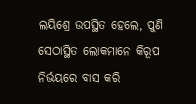ଲୟିଶ୍ରେ ଉପସ୍ଥିତ ହେଲେ, ପୁଣି ସେଠାସ୍ଥିତ ଲୋକମାନେ କିରୂପ ନିର୍ଭୟରେ ବାସ କରି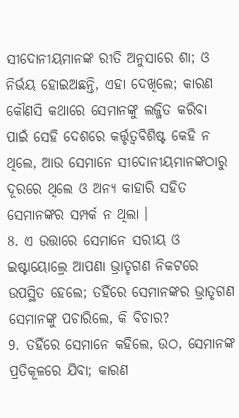ସୀଦୋନୀୟମାନଙ୍କ ରୀତି ଅନୁସାରେ ଶା; ଓ ନିର୍ଭୟ ହୋଇଅଛନ୍ତି, ଏହା ଦେଖିଲେ; କାରଣ କୌଣସି କଥାରେ ସେମାନଙ୍କୁ ଲଜ୍ଜିତ କରିବା ପାଇଁ ସେହି ଦେଶରେ କର୍ତ୍ତୃତ୍ଵବିଶିଷ୍ଟ କେହି ନ ଥିଲେ, ଆଉ ସେମାନେ ସୀଦୋନୀୟମାନଙ୍କଠାରୁ ଦୂରରେ ଥିଲେ ଓ ଅନ୍ୟ କାହାରି ସହିତ ସେମାନଙ୍କର ସମ୍ପର୍କ ନ ଥିଲା ।
8. ଏ ଉତ୍ତାରେ ସେମାନେ ସରୀୟ ଓ ଇଷ୍ଟାୟୋଲ୍ରେ ଆପଣା ଭ୍ରାତୃଗଣ ନିକଟରେ ଉପସ୍ଥିତ ହେଲେ; ତହିଁରେ ସେମାନଙ୍କର ଭ୍ରାତୃଗଣ ସେମାନଙ୍କୁ ପଚାରିଲେ, କି ବିଚାର?
9. ତହିଁରେ ସେମାନେ କହିଲେ, ଉଠ, ସେମାନଙ୍କ ପ୍ରତିକୂଳରେ ଯିବା; କାରଣ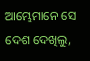ଆମ୍ଭେମାନେ ସେ ଦେଶ ଦେଖିଲୁ,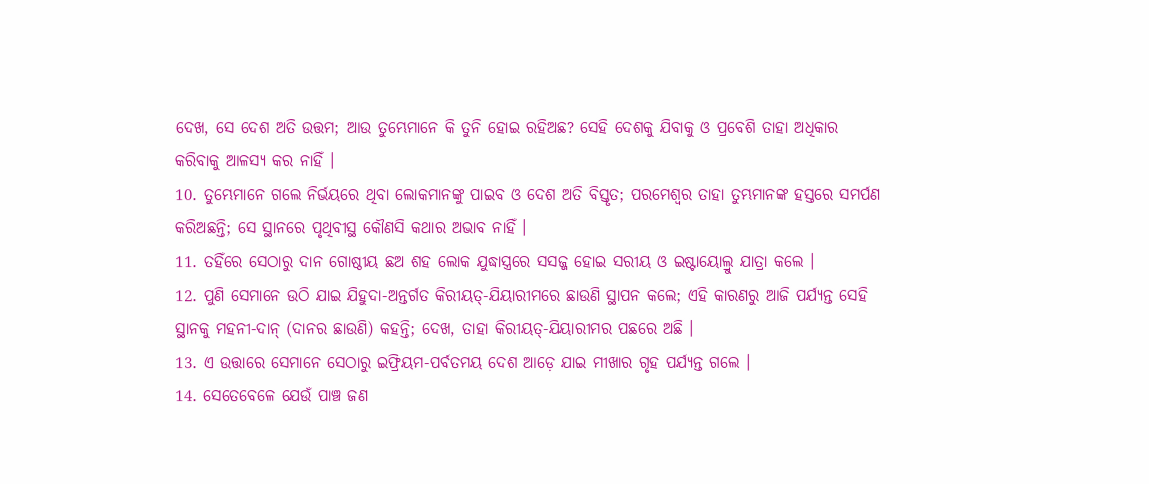ଦେଖ, ସେ ଦେଶ ଅତି ଉତ୍ତମ; ଆଉ ତୁମ୍ଭେମାନେ କି ତୁନି ହୋଇ ରହିଅଛ? ସେହି ଦେଶକୁ ଯିବାକୁ ଓ ପ୍ରବେଶି ତାହା ଅଧିକାର କରିବାକୁ ଆଳସ୍ୟ କର ନାହିଁ ।
10. ତୁମ୍ଭେମାନେ ଗଲେ ନିର୍ଭୟରେ ଥିବା ଲୋକମାନଙ୍କୁ ପାଇବ ଓ ଦେଶ ଅତି ବିସ୍ତୃତ; ପରମେଶ୍ଵର ତାହା ତୁମ୍ଭମାନଙ୍କ ହସ୍ତରେ ସମର୍ପଣ କରିଅଛନ୍ତି; ସେ ସ୍ଥାନରେ ପୃଥିବୀସ୍ଥ କୌଣସି କଥାର ଅଭାବ ନାହିଁ ।
11. ତହିଁରେ ସେଠାରୁ ଦାନ ଗୋଷ୍ଠୀୟ ଛଅ ଶହ ଲୋକ ଯୁଦ୍ଧାସ୍ତ୍ରରେ ସସଜ୍ଜ ହୋଇ ସରୀୟ ଓ ଇଷ୍ଟାୟୋଲ୍ରୁ ଯାତ୍ରା କଲେ ।
12. ପୁଣି ସେମାନେ ଉଠି ଯାଇ ଯିହୁଦା-ଅନ୍ତର୍ଗତ କିରୀୟତ୍-ଯିୟାରୀମରେ ଛାଉଣି ସ୍ଥାପନ କଲେ; ଏହି କାରଣରୁ ଆଜି ପର୍ଯ୍ୟନ୍ତ ସେହି ସ୍ଥାନକୁ ମହନୀ-ଦାନ୍ (ଦାନର ଛାଉଣି) କହନ୍ତି; ଦେଖ, ତାହା କିରୀୟତ୍-ଯିୟାରୀମର ପଛରେ ଅଛି ।
13. ଏ ଉତ୍ତାରେ ସେମାନେ ସେଠାରୁ ଇଫ୍ରିୟମ-ପର୍ବତମୟ ଦେଶ ଆଡ଼େ ଯାଇ ମୀଖାର ଗୃହ ପର୍ଯ୍ୟନ୍ତ ଗଲେ ।
14. ସେତେବେଳେ ଯେଉଁ ପାଞ୍ଚ ଜଣ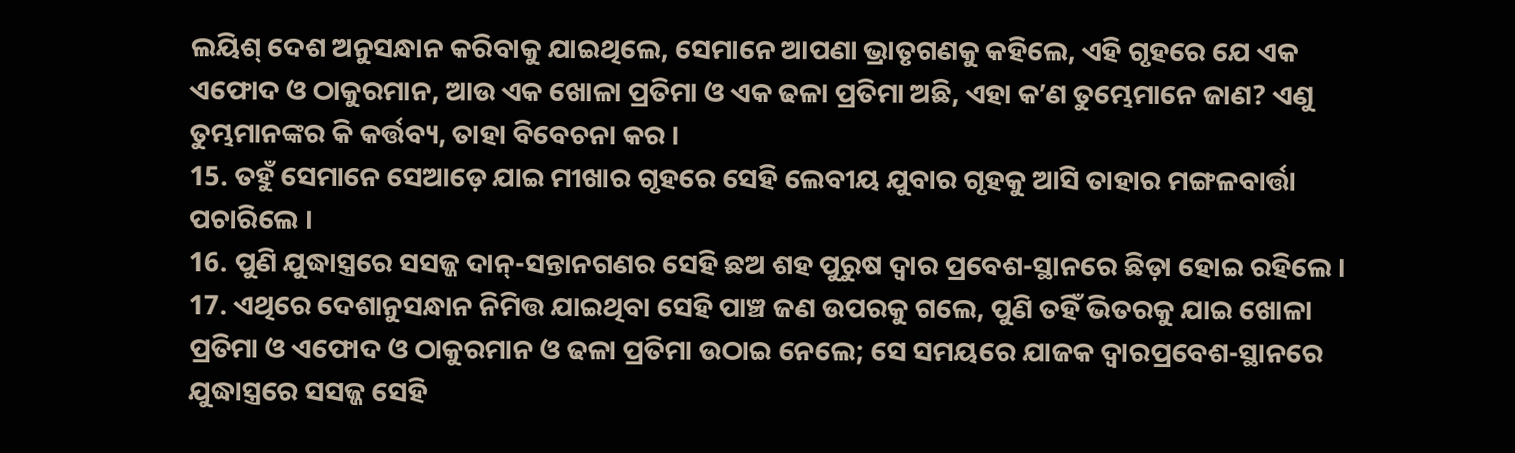ଲୟିଶ୍ ଦେଶ ଅନୁସନ୍ଧାନ କରିବାକୁ ଯାଇଥିଲେ, ସେମାନେ ଆପଣା ଭ୍ରାତୃଗଣକୁ କହିଲେ, ଏହି ଗୃହରେ ଯେ ଏକ ଏଫୋଦ ଓ ଠାକୁରମାନ, ଆଉ ଏକ ଖୋଳା ପ୍ରତିମା ଓ ଏକ ଢଳା ପ୍ରତିମା ଅଛି, ଏହା କʼଣ ତୁମ୍ଭେମାନେ ଜାଣ? ଏଣୁ ତୁମ୍ଭମାନଙ୍କର କି କର୍ତ୍ତବ୍ୟ, ତାହା ବିବେଚନା କର ।
15. ତହୁଁ ସେମାନେ ସେଆଡ଼େ ଯାଇ ମୀଖାର ଗୃହରେ ସେହି ଲେବୀୟ ଯୁବାର ଗୃହକୁ ଆସି ତାହାର ମଙ୍ଗଳବାର୍ତ୍ତା ପଚାରିଲେ ।
16. ପୁଣି ଯୁଦ୍ଧାସ୍ତ୍ରରେ ସସଜ୍ଜ ଦାନ୍-ସନ୍ତାନଗଣର ସେହି ଛଅ ଶହ ପୁରୁଷ ଦ୍ଵାର ପ୍ରବେଶ-ସ୍ଥାନରେ ଛିଡ଼ା ହୋଇ ରହିଲେ ।
17. ଏଥିରେ ଦେଶାନୁସନ୍ଧାନ ନିମିତ୍ତ ଯାଇଥିବା ସେହି ପାଞ୍ଚ ଜଣ ଉପରକୁ ଗଲେ, ପୁଣି ତହିଁ ଭିତରକୁ ଯାଇ ଖୋଳା ପ୍ରତିମା ଓ ଏଫୋଦ ଓ ଠାକୁରମାନ ଓ ଢଳା ପ୍ରତିମା ଉଠାଇ ନେଲେ; ସେ ସମୟରେ ଯାଜକ ଦ୍ଵାରପ୍ରବେଶ-ସ୍ଥାନରେ ଯୁଦ୍ଧାସ୍ତ୍ରରେ ସସଜ୍ଜ ସେହି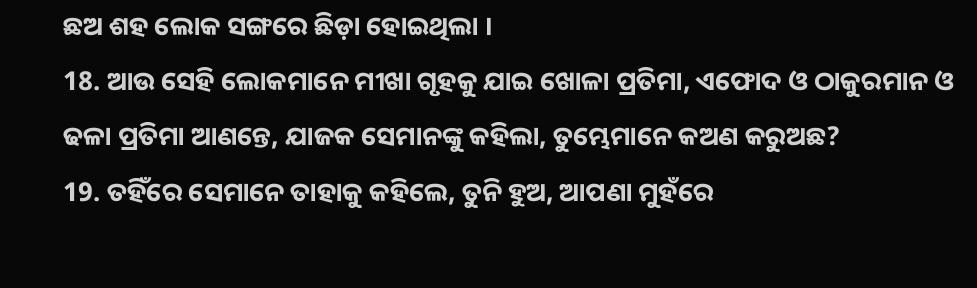ଛଅ ଶହ ଲୋକ ସଙ୍ଗରେ ଛିଡ଼ା ହୋଇଥିଲା ।
18. ଆଉ ସେହି ଲୋକମାନେ ମୀଖା ଗୃହକୁ ଯାଇ ଖୋଳା ପ୍ରତିମା, ଏଫୋଦ ଓ ଠାକୁରମାନ ଓ ଢଳା ପ୍ରତିମା ଆଣନ୍ତେ, ଯାଜକ ସେମାନଙ୍କୁ କହିଲା, ତୁମ୍ଭେମାନେ କଅଣ କରୁଅଛ?
19. ତହିଁରେ ସେମାନେ ତାହାକୁ କହିଲେ, ତୁନି ହୁଅ, ଆପଣା ମୁହଁରେ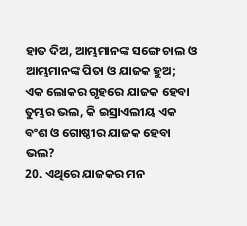ହାତ ଦିଅ, ଆମ୍ଭମାନଙ୍କ ସଙ୍ଗେ ଚାଲ ଓ ଆମ୍ଭମାନଙ୍କ ପିତା ଓ ଯାଜକ ହୁଅ; ଏକ ଲୋକର ଗୃହରେ ଯାଜକ ହେବା ତୁମ୍ଭର ଭଲ, କି ଇସ୍ରାଏଲୀୟ ଏକ ବଂଶ ଓ ଗୋଷ୍ଠୀର ଯାଜକ ହେବା ଭଲ?
20. ଏଥିରେ ଯାଜକର ମନ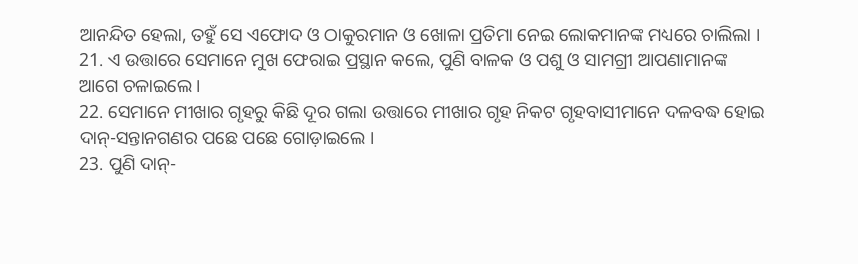ଆନନ୍ଦିତ ହେଲା, ତହୁଁ ସେ ଏଫୋଦ ଓ ଠାକୁରମାନ ଓ ଖୋଳା ପ୍ରତିମା ନେଇ ଲୋକମାନଙ୍କ ମଧ୍ୟରେ ଚାଲିଲା ।
21. ଏ ଉତ୍ତାରେ ସେମାନେ ମୁଖ ଫେରାଇ ପ୍ରସ୍ଥାନ କଲେ, ପୁଣି ବାଳକ ଓ ପଶୁ ଓ ସାମଗ୍ରୀ ଆପଣାମାନଙ୍କ ଆଗେ ଚଳାଇଲେ ।
22. ସେମାନେ ମୀଖାର ଗୃହରୁ କିଛି ଦୂର ଗଲା ଉତ୍ତାରେ ମୀଖାର ଗୃହ ନିକଟ ଗୃହବାସୀମାନେ ଦଳବଦ୍ଧ ହୋଇ ଦାନ୍-ସନ୍ତାନଗଣର ପଛେ ପଛେ ଗୋଡ଼ାଇଲେ ।
23. ପୁଣି ଦାନ୍-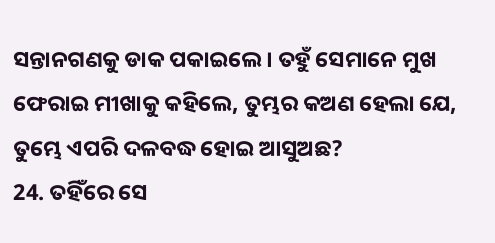ସନ୍ତାନଗଣକୁ ଡାକ ପକାଇଲେ । ତହୁଁ ସେମାନେ ମୁଖ ଫେରାଇ ମୀଖାକୁ କହିଲେ, ତୁମ୍ଭର କଅଣ ହେଲା ଯେ, ତୁମ୍ଭେ ଏପରି ଦଳବଦ୍ଧ ହୋଇ ଆସୁଅଛ?
24. ତହିଁରେ ସେ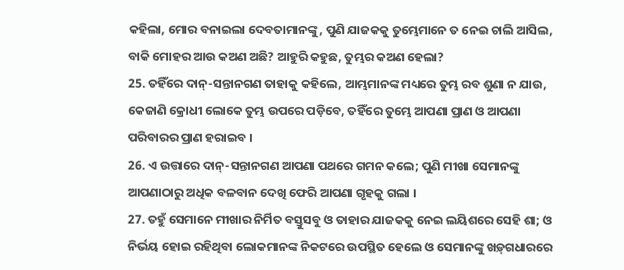କହିଲା, ମୋର ବନାଇଲା ଦେବତାମାନଙ୍କୁ, ପୁଣି ଯାଜକକୁ ତୁମ୍ଭେମାନେ ତ ନେଇ ଚାଲି ଆସିଲ, ବାକି ମୋହର ଆଉ କଅଣ ଅଛି? ଆହୁରି କହୁଛ, ତୁମ୍ଭର କଅଣ ହେଲା?
25. ତହିଁରେ ଦାନ୍-ସନ୍ତାନଗଣ ତାହାକୁ କହିଲେ, ଆମ୍ଭମାନଙ୍କ ମଧ୍ୟରେ ତୁମ୍ଭ ରବ ଶୁଣା ନ ଯାଉ, କେଜାଣି କ୍ରୋଧୀ ଲୋକେ ତୁମ୍ଭ ଉପରେ ପଡ଼ିବେ, ତହିଁରେ ତୁମ୍ଭେ ଆପଣା ପ୍ରାଣ ଓ ଆପଣା ପରିବାରର ପ୍ରାଣ ହରାଇବ ।
26. ଏ ଉତ୍ତାରେ ଦାନ୍-ସନ୍ତାନଗଣ ଆପଣା ପଥରେ ଗମନ କଲେ; ପୁଣି ମୀଖା ସେମାନଙ୍କୁ ଆପଣାଠାରୁ ଅଧିକ ବଳବାନ ଦେଖି ଫେରି ଆପଣା ଗୃହକୁ ଗଲା ।
27. ତହୁଁ ସେମାନେ ମୀଖାର ନିର୍ମିତ ବସ୍ତୁସବୁ ଓ ତାହାର ଯାଜକକୁ ନେଇ ଲୟିଶରେ ସେହି ଶା; ଓ ନିର୍ଭୟ ହୋଇ ରହିଥିବା ଲୋକମାନଙ୍କ ନିକଟରେ ଉପସ୍ଥିତ ହେଲେ ଓ ସେମାନଙ୍କୁ ଖଡ଼୍‍ଗଧାରରେ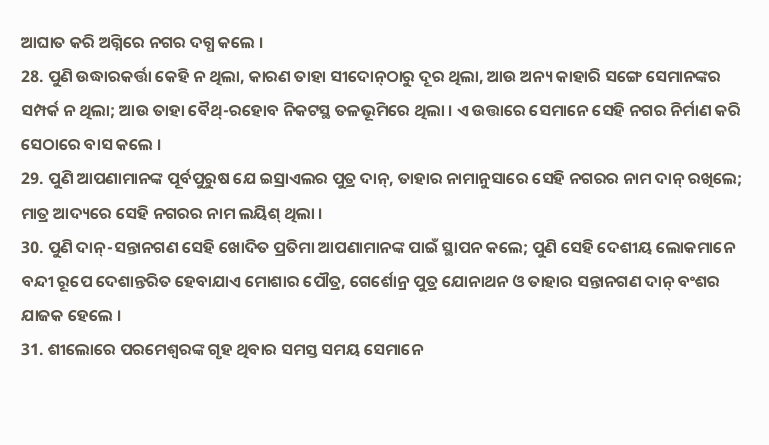ଆଘାତ କରି ଅଗ୍ନିରେ ନଗର ଦଗ୍ଧ କଲେ ।
28. ପୁଣି ଉଦ୍ଧାରକର୍ତ୍ତା କେହି ନ ଥିଲା, କାରଣ ତାହା ସୀଦୋନ୍‍ଠାରୁ ଦୂର ଥିଲା, ଆଉ ଅନ୍ୟ କାହାରି ସଙ୍ଗେ ସେମାନଙ୍କର ସମ୍ପର୍କ ନ ଥିଲା; ଆଉ ତାହା ବୈଥ୍-ରହୋବ ନିକଟସ୍ଥ ତଳଭୂମିରେ ଥିଲା । ଏ ଉତ୍ତାରେ ସେମାନେ ସେହି ନଗର ନିର୍ମାଣ କରି ସେଠାରେ ବାସ କଲେ ।
29. ପୁଣି ଆପଣାମାନଙ୍କ ପୂର୍ବପୁରୁଷ ଯେ ଇସ୍ରାଏଲର ପୁତ୍ର ଦାନ୍, ତାହାର ନାମାନୁସାରେ ସେହି ନଗରର ନାମ ଦାନ୍ ରଖିଲେ; ମାତ୍ର ଆଦ୍ୟରେ ସେହି ନଗରର ନାମ ଲୟିଶ୍ ଥିଲା ।
30. ପୁଣି ଦାନ୍-ସନ୍ତାନଗଣ ସେହି ଖୋଦିତ ପ୍ରତିମା ଆପଣାମାନଙ୍କ ପାଇଁ ସ୍ଥାପନ କଲେ; ପୁଣି ସେହି ଦେଶୀୟ ଲୋକମାନେ ବନ୍ଦୀ ରୂପେ ଦେଶାନ୍ତରିତ ହେବାଯାଏ ମୋଶାର ପୌତ୍ର, ଗେର୍ଶୋନ୍ର ପୁତ୍ର ଯୋନାଥନ ଓ ତାହାର ସନ୍ତାନଗଣ ଦାନ୍ ବଂଶର ଯାଜକ ହେଲେ ।
31. ଶୀଲୋରେ ପରମେଶ୍ଵରଙ୍କ ଗୃହ ଥିବାର ସମସ୍ତ ସମୟ ସେମାନେ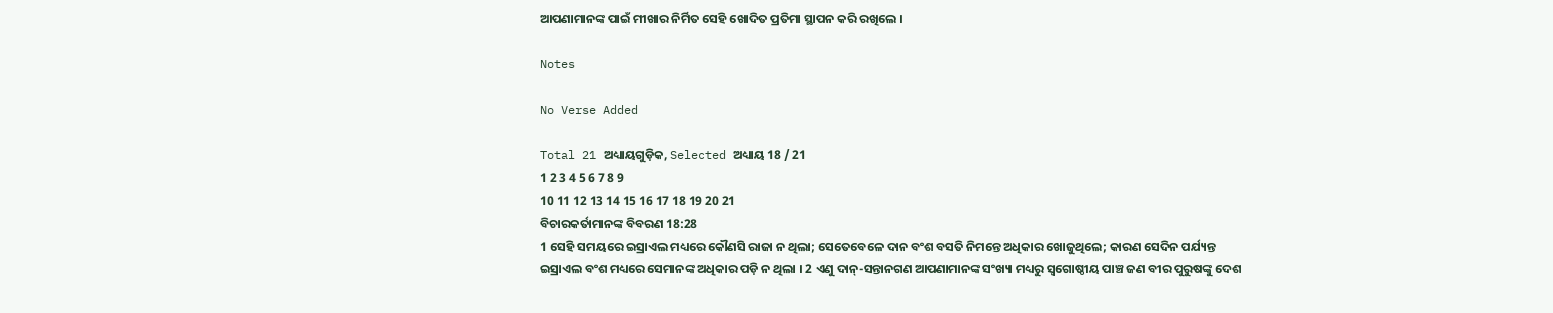ଆପଣାମାନଙ୍କ ପାଇଁ ମୀଖାର ନିର୍ମିତ ସେହି ଖୋଦିତ ପ୍ରତିମା ସ୍ଥାପନ କରି ରଖିଲେ ।

Notes

No Verse Added

Total 21 ଅଧ୍ୟାୟଗୁଡ଼ିକ, Selected ଅଧ୍ୟାୟ 18 / 21
1 2 3 4 5 6 7 8 9
10 11 12 13 14 15 16 17 18 19 20 21
ବିଚାରକର୍ତାମାନଙ୍କ ବିବରଣ 18:28
1 ସେହି ସମୟରେ ଇସ୍ରାଏଲ ମଧ୍ୟରେ କୌଣସି ରାଜା ନ ଥିଲା; ସେତେବେଳେ ଦାନ ବଂଶ ବସତି ନିମନ୍ତେ ଅଧିକାର ଖୋଜୁଥିଲେ; କାରଣ ସେଦିନ ପର୍ଯ୍ୟନ୍ତ ଇସ୍ରାଏଲ ବଂଶ ମଧ୍ୟରେ ସେମାନଙ୍କ ଅଧିକାର ପଡ଼ି ନ ଥିଲା । 2 ଏଣୁ ଦାନ୍-ସନ୍ତାନଗଣ ଆପଣାମାନଙ୍କ ସଂଖ୍ୟା ମଧ୍ୟରୁ ସ୍ଵଗୋଷ୍ଠୀୟ ପାଞ୍ଚ ଜଣ ବୀର ପୁରୁଷଙ୍କୁ ଦେଶ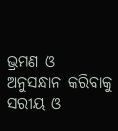ଭ୍ରମଣ ଓ ଅନୁସନ୍ଧାନ କରିବାକୁ ସରୀୟ ଓ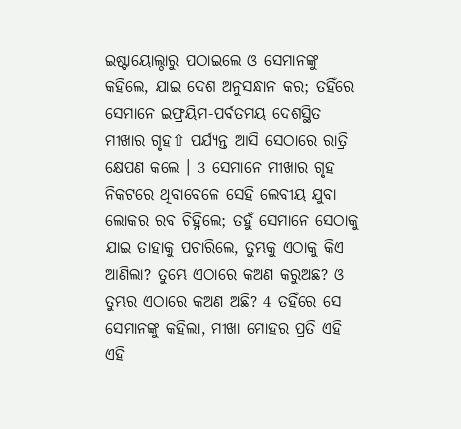ଇଷ୍ଟାୟୋଲ୍ଠାରୁ ପଠାଇଲେ ଓ ସେମାନଙ୍କୁ କହିଲେ, ଯାଇ ଦେଶ ଅନୁସନ୍ଧାନ କର; ତହିଁରେ ସେମାନେ ଇଫ୍ରୟିମ-ପର୍ବତମୟ ଦେଶସ୍ଥିତ ମୀଖାର ଗୃହ⇧ ପର୍ଯ୍ୟନ୍ତ ଆସି ସେଠାରେ ରାତ୍ରି କ୍ଷେପଣ କଲେ । 3 ସେମାନେ ମୀଖାର ଗୃହ ନିକଟରେ ଥିବାବେଳେ ସେହି ଲେବୀୟ ଯୁବା ଲୋକର ରବ ଚିହ୍ନିଲେ; ତହୁଁ ସେମାନେ ସେଠାକୁ ଯାଇ ତାହାକୁ ପଚାରିଲେ, ତୁମ୍ଭକୁ ଏଠାକୁ କିଏ ଆଣିଲା? ତୁମ୍ଭେ ଏଠାରେ କଅଣ କରୁଅଛ? ଓ ତୁମ୍ଭର ଏଠାରେ କଅଣ ଅଛି? 4 ତହିଁରେ ସେ ସେମାନଙ୍କୁ କହିଲା, ମୀଖା ମୋହର ପ୍ରତି ଏହି ଏହି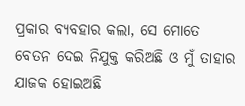ପ୍ରକାର ବ୍ୟବହାର କଲା, ସେ ମୋତେ ବେତନ ଦେଇ ନିଯୁକ୍ତ କରିଅଛି ଓ ମୁଁ ତାହାର ଯାଜକ ହୋଇଅଛି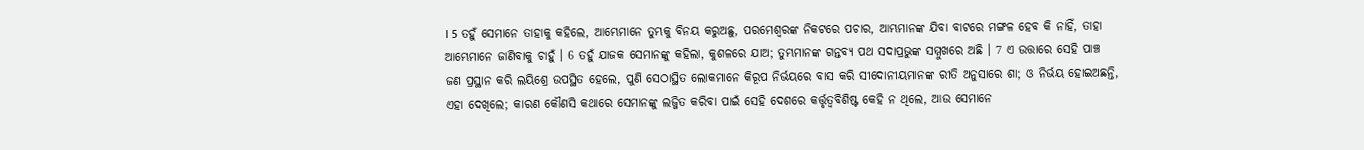। 5 ତହୁଁ ସେମାନେ ତାହାକୁ କହିଲେ, ଆମ୍ଭେମାନେ ତୁମ୍ଭକୁ ବିନୟ କରୁଅଛୁ, ପରମେଶ୍ଵରଙ୍କ ନିକଟରେ ପଚାର, ଆମ୍ଭମାନଙ୍କ ଯିବା ବାଟରେ ମଙ୍ଗଳ ହେବ କି ନାହିଁ, ତାହା ଆମ୍ଭେମାନେ ଜାଣିବାକୁ ଚାହୁଁ । 6 ତହୁଁ ଯାଜକ ସେମାନଙ୍କୁ କହିଲା, କୁଶଳରେ ଯାଅ; ତୁମ୍ଭମାନଙ୍କ ଗନ୍ତବ୍ୟ ପଥ ସଦାପ୍ରଭୁଙ୍କ ସମ୍ମୁଖରେ ଅଛି । 7 ଏ ଉତ୍ତାରେ ସେହି ପାଞ୍ଚ ଜଣ ପ୍ରସ୍ଥାନ କରି ଲୟିଶ୍ରେ ଉପସ୍ଥିତ ହେଲେ, ପୁଣି ସେଠାସ୍ଥିତ ଲୋକମାନେ କିରୂପ ନିର୍ଭୟରେ ବାସ କରି ସୀଦୋନୀୟମାନଙ୍କ ରୀତି ଅନୁସାରେ ଶା; ଓ ନିର୍ଭୟ ହୋଇଅଛନ୍ତି, ଏହା ଦେଖିଲେ; କାରଣ କୌଣସି କଥାରେ ସେମାନଙ୍କୁ ଲଜ୍ଜିତ କରିବା ପାଇଁ ସେହି ଦେଶରେ କର୍ତ୍ତୃତ୍ଵବିଶିଷ୍ଟ କେହି ନ ଥିଲେ, ଆଉ ସେମାନେ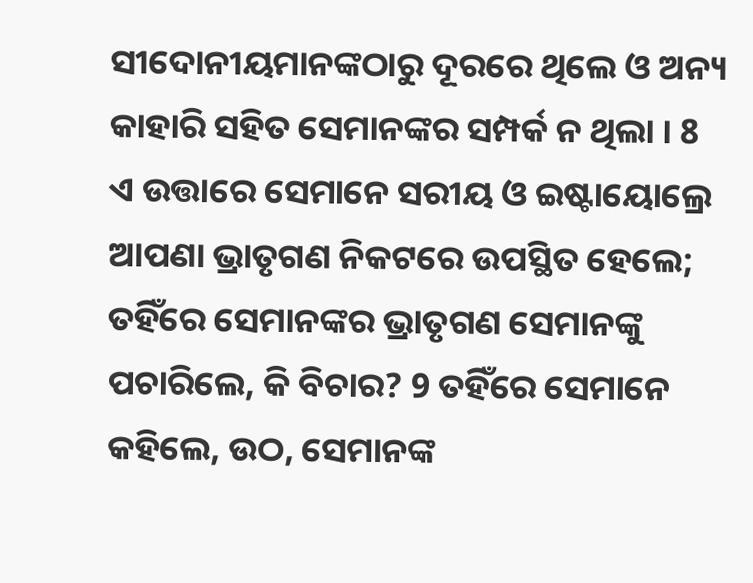ସୀଦୋନୀୟମାନଙ୍କଠାରୁ ଦୂରରେ ଥିଲେ ଓ ଅନ୍ୟ କାହାରି ସହିତ ସେମାନଙ୍କର ସମ୍ପର୍କ ନ ଥିଲା । 8 ଏ ଉତ୍ତାରେ ସେମାନେ ସରୀୟ ଓ ଇଷ୍ଟାୟୋଲ୍ରେ ଆପଣା ଭ୍ରାତୃଗଣ ନିକଟରେ ଉପସ୍ଥିତ ହେଲେ; ତହିଁରେ ସେମାନଙ୍କର ଭ୍ରାତୃଗଣ ସେମାନଙ୍କୁ ପଚାରିଲେ, କି ବିଚାର? 9 ତହିଁରେ ସେମାନେ କହିଲେ, ଉଠ, ସେମାନଙ୍କ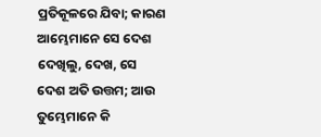ପ୍ରତିକୂଳରେ ଯିବା; କାରଣ ଆମ୍ଭେମାନେ ସେ ଦେଶ ଦେଖିଲୁ, ଦେଖ, ସେ ଦେଶ ଅତି ଉତ୍ତମ; ଆଉ ତୁମ୍ଭେମାନେ କି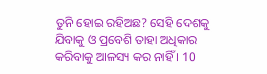ତୁନି ହୋଇ ରହିଅଛ? ସେହି ଦେଶକୁ ଯିବାକୁ ଓ ପ୍ରବେଶି ତାହା ଅଧିକାର କରିବାକୁ ଆଳସ୍ୟ କର ନାହିଁ । 10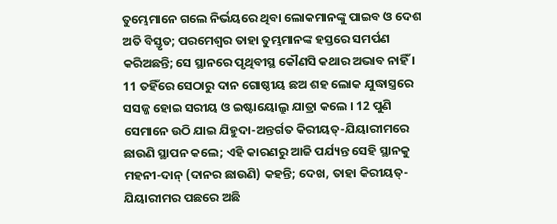ତୁମ୍ଭେମାନେ ଗଲେ ନିର୍ଭୟରେ ଥିବା ଲୋକମାନଙ୍କୁ ପାଇବ ଓ ଦେଶ ଅତି ବିସ୍ତୃତ; ପରମେଶ୍ଵର ତାହା ତୁମ୍ଭମାନଙ୍କ ହସ୍ତରେ ସମର୍ପଣ କରିଅଛନ୍ତି; ସେ ସ୍ଥାନରେ ପୃଥିବୀସ୍ଥ କୌଣସି କଥାର ଅଭାବ ନାହିଁ । 11 ତହିଁରେ ସେଠାରୁ ଦାନ ଗୋଷ୍ଠୀୟ ଛଅ ଶହ ଲୋକ ଯୁଦ୍ଧାସ୍ତ୍ରରେ ସସଜ୍ଜ ହୋଇ ସରୀୟ ଓ ଇଷ୍ଟାୟୋଲ୍ରୁ ଯାତ୍ରା କଲେ । 12 ପୁଣି ସେମାନେ ଉଠି ଯାଇ ଯିହୁଦା-ଅନ୍ତର୍ଗତ କିରୀୟତ୍-ଯିୟାରୀମରେ ଛାଉଣି ସ୍ଥାପନ କଲେ; ଏହି କାରଣରୁ ଆଜି ପର୍ଯ୍ୟନ୍ତ ସେହି ସ୍ଥାନକୁ ମହନୀ-ଦାନ୍ (ଦାନର ଛାଉଣି) କହନ୍ତି; ଦେଖ, ତାହା କିରୀୟତ୍-ଯିୟାରୀମର ପଛରେ ଅଛି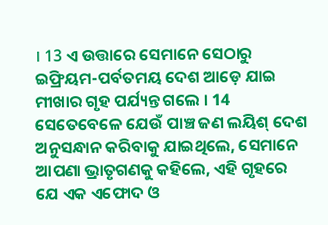। 13 ଏ ଉତ୍ତାରେ ସେମାନେ ସେଠାରୁ ଇଫ୍ରିୟମ-ପର୍ବତମୟ ଦେଶ ଆଡ଼େ ଯାଇ ମୀଖାର ଗୃହ ପର୍ଯ୍ୟନ୍ତ ଗଲେ । 14 ସେତେବେଳେ ଯେଉଁ ପାଞ୍ଚ ଜଣ ଲୟିଶ୍ ଦେଶ ଅନୁସନ୍ଧାନ କରିବାକୁ ଯାଇଥିଲେ, ସେମାନେ ଆପଣା ଭ୍ରାତୃଗଣକୁ କହିଲେ, ଏହି ଗୃହରେ ଯେ ଏକ ଏଫୋଦ ଓ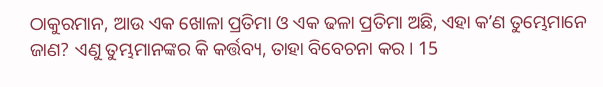ଠାକୁରମାନ, ଆଉ ଏକ ଖୋଳା ପ୍ରତିମା ଓ ଏକ ଢଳା ପ୍ରତିମା ଅଛି, ଏହା କʼଣ ତୁମ୍ଭେମାନେ ଜାଣ? ଏଣୁ ତୁମ୍ଭମାନଙ୍କର କି କର୍ତ୍ତବ୍ୟ, ତାହା ବିବେଚନା କର । 15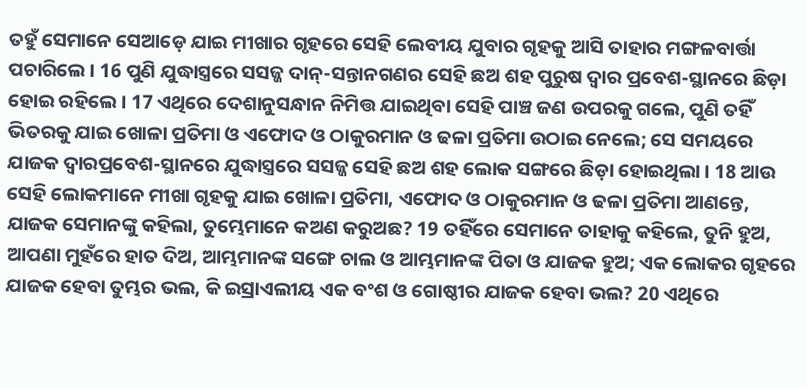ତହୁଁ ସେମାନେ ସେଆଡ଼େ ଯାଇ ମୀଖାର ଗୃହରେ ସେହି ଲେବୀୟ ଯୁବାର ଗୃହକୁ ଆସି ତାହାର ମଙ୍ଗଳବାର୍ତ୍ତା ପଚାରିଲେ । 16 ପୁଣି ଯୁଦ୍ଧାସ୍ତ୍ରରେ ସସଜ୍ଜ ଦାନ୍-ସନ୍ତାନଗଣର ସେହି ଛଅ ଶହ ପୁରୁଷ ଦ୍ଵାର ପ୍ରବେଶ-ସ୍ଥାନରେ ଛିଡ଼ା ହୋଇ ରହିଲେ । 17 ଏଥିରେ ଦେଶାନୁସନ୍ଧାନ ନିମିତ୍ତ ଯାଇଥିବା ସେହି ପାଞ୍ଚ ଜଣ ଉପରକୁ ଗଲେ, ପୁଣି ତହିଁ ଭିତରକୁ ଯାଇ ଖୋଳା ପ୍ରତିମା ଓ ଏଫୋଦ ଓ ଠାକୁରମାନ ଓ ଢଳା ପ୍ରତିମା ଉଠାଇ ନେଲେ; ସେ ସମୟରେ ଯାଜକ ଦ୍ଵାରପ୍ରବେଶ-ସ୍ଥାନରେ ଯୁଦ୍ଧାସ୍ତ୍ରରେ ସସଜ୍ଜ ସେହି ଛଅ ଶହ ଲୋକ ସଙ୍ଗରେ ଛିଡ଼ା ହୋଇଥିଲା । 18 ଆଉ ସେହି ଲୋକମାନେ ମୀଖା ଗୃହକୁ ଯାଇ ଖୋଳା ପ୍ରତିମା, ଏଫୋଦ ଓ ଠାକୁରମାନ ଓ ଢଳା ପ୍ରତିମା ଆଣନ୍ତେ, ଯାଜକ ସେମାନଙ୍କୁ କହିଲା, ତୁମ୍ଭେମାନେ କଅଣ କରୁଅଛ? 19 ତହିଁରେ ସେମାନେ ତାହାକୁ କହିଲେ, ତୁନି ହୁଅ, ଆପଣା ମୁହଁରେ ହାତ ଦିଅ, ଆମ୍ଭମାନଙ୍କ ସଙ୍ଗେ ଚାଲ ଓ ଆମ୍ଭମାନଙ୍କ ପିତା ଓ ଯାଜକ ହୁଅ; ଏକ ଲୋକର ଗୃହରେ ଯାଜକ ହେବା ତୁମ୍ଭର ଭଲ, କି ଇସ୍ରାଏଲୀୟ ଏକ ବଂଶ ଓ ଗୋଷ୍ଠୀର ଯାଜକ ହେବା ଭଲ? 20 ଏଥିରେ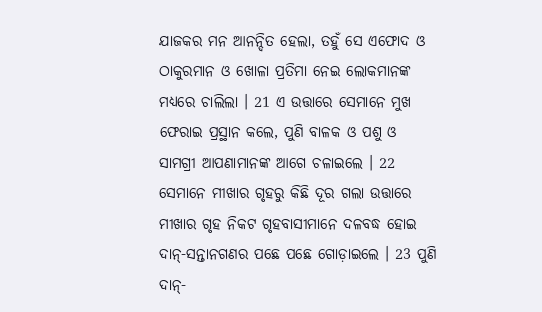ଯାଜକର ମନ ଆନନ୍ଦିତ ହେଲା, ତହୁଁ ସେ ଏଫୋଦ ଓ ଠାକୁରମାନ ଓ ଖୋଳା ପ୍ରତିମା ନେଇ ଲୋକମାନଙ୍କ ମଧ୍ୟରେ ଚାଲିଲା । 21 ଏ ଉତ୍ତାରେ ସେମାନେ ମୁଖ ଫେରାଇ ପ୍ରସ୍ଥାନ କଲେ, ପୁଣି ବାଳକ ଓ ପଶୁ ଓ ସାମଗ୍ରୀ ଆପଣାମାନଙ୍କ ଆଗେ ଚଳାଇଲେ । 22 ସେମାନେ ମୀଖାର ଗୃହରୁ କିଛି ଦୂର ଗଲା ଉତ୍ତାରେ ମୀଖାର ଗୃହ ନିକଟ ଗୃହବାସୀମାନେ ଦଳବଦ୍ଧ ହୋଇ ଦାନ୍-ସନ୍ତାନଗଣର ପଛେ ପଛେ ଗୋଡ଼ାଇଲେ । 23 ପୁଣି ଦାନ୍-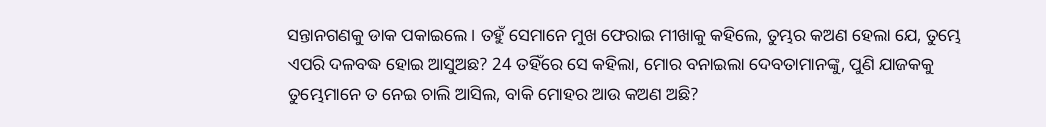ସନ୍ତାନଗଣକୁ ଡାକ ପକାଇଲେ । ତହୁଁ ସେମାନେ ମୁଖ ଫେରାଇ ମୀଖାକୁ କହିଲେ, ତୁମ୍ଭର କଅଣ ହେଲା ଯେ, ତୁମ୍ଭେ ଏପରି ଦଳବଦ୍ଧ ହୋଇ ଆସୁଅଛ? 24 ତହିଁରେ ସେ କହିଲା, ମୋର ବନାଇଲା ଦେବତାମାନଙ୍କୁ, ପୁଣି ଯାଜକକୁ ତୁମ୍ଭେମାନେ ତ ନେଇ ଚାଲି ଆସିଲ, ବାକି ମୋହର ଆଉ କଅଣ ଅଛି?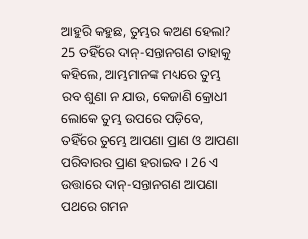ଆହୁରି କହୁଛ, ତୁମ୍ଭର କଅଣ ହେଲା? 25 ତହିଁରେ ଦାନ୍-ସନ୍ତାନଗଣ ତାହାକୁ କହିଲେ, ଆମ୍ଭମାନଙ୍କ ମଧ୍ୟରେ ତୁମ୍ଭ ରବ ଶୁଣା ନ ଯାଉ, କେଜାଣି କ୍ରୋଧୀ ଲୋକେ ତୁମ୍ଭ ଉପରେ ପଡ଼ିବେ, ତହିଁରେ ତୁମ୍ଭେ ଆପଣା ପ୍ରାଣ ଓ ଆପଣା ପରିବାରର ପ୍ରାଣ ହରାଇବ । 26 ଏ ଉତ୍ତାରେ ଦାନ୍-ସନ୍ତାନଗଣ ଆପଣା ପଥରେ ଗମନ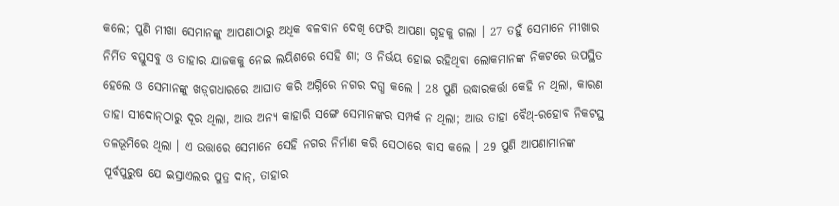କଲେ; ପୁଣି ମୀଖା ସେମାନଙ୍କୁ ଆପଣାଠାରୁ ଅଧିକ ବଳବାନ ଦେଖି ଫେରି ଆପଣା ଗୃହକୁ ଗଲା । 27 ତହୁଁ ସେମାନେ ମୀଖାର ନିର୍ମିତ ବସ୍ତୁସବୁ ଓ ତାହାର ଯାଜକକୁ ନେଇ ଲୟିଶରେ ସେହି ଶା; ଓ ନିର୍ଭୟ ହୋଇ ରହିଥିବା ଲୋକମାନଙ୍କ ନିକଟରେ ଉପସ୍ଥିତ ହେଲେ ଓ ସେମାନଙ୍କୁ ଖଡ଼୍‍ଗଧାରରେ ଆଘାତ କରି ଅଗ୍ନିରେ ନଗର ଦଗ୍ଧ କଲେ । 28 ପୁଣି ଉଦ୍ଧାରକର୍ତ୍ତା କେହି ନ ଥିଲା, କାରଣ ତାହା ସୀଦୋନ୍‍ଠାରୁ ଦୂର ଥିଲା, ଆଉ ଅନ୍ୟ କାହାରି ସଙ୍ଗେ ସେମାନଙ୍କର ସମ୍ପର୍କ ନ ଥିଲା; ଆଉ ତାହା ବୈଥ୍-ରହୋବ ନିକଟସ୍ଥ ତଳଭୂମିରେ ଥିଲା । ଏ ଉତ୍ତାରେ ସେମାନେ ସେହି ନଗର ନିର୍ମାଣ କରି ସେଠାରେ ବାସ କଲେ । 29 ପୁଣି ଆପଣାମାନଙ୍କ ପୂର୍ବପୁରୁଷ ଯେ ଇସ୍ରାଏଲର ପୁତ୍ର ଦାନ୍, ତାହାର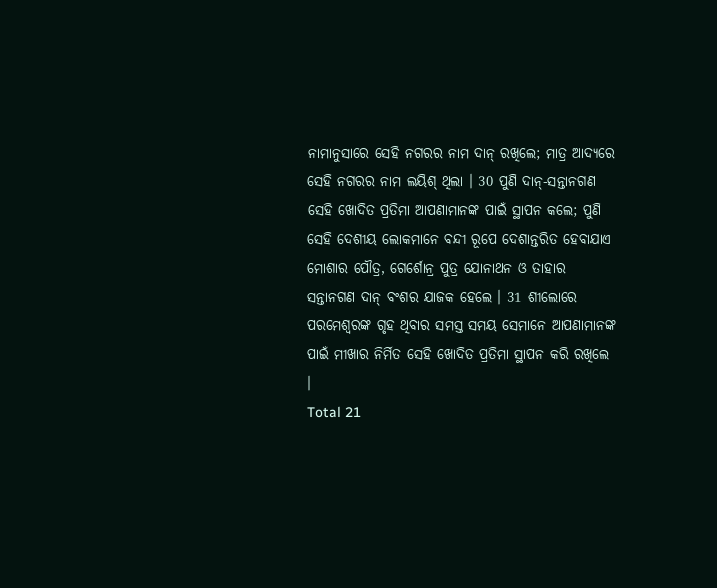ନାମାନୁସାରେ ସେହି ନଗରର ନାମ ଦାନ୍ ରଖିଲେ; ମାତ୍ର ଆଦ୍ୟରେ ସେହି ନଗରର ନାମ ଲୟିଶ୍ ଥିଲା । 30 ପୁଣି ଦାନ୍-ସନ୍ତାନଗଣ ସେହି ଖୋଦିତ ପ୍ରତିମା ଆପଣାମାନଙ୍କ ପାଇଁ ସ୍ଥାପନ କଲେ; ପୁଣି ସେହି ଦେଶୀୟ ଲୋକମାନେ ବନ୍ଦୀ ରୂପେ ଦେଶାନ୍ତରିତ ହେବାଯାଏ ମୋଶାର ପୌତ୍ର, ଗେର୍ଶୋନ୍ର ପୁତ୍ର ଯୋନାଥନ ଓ ତାହାର ସନ୍ତାନଗଣ ଦାନ୍ ବଂଶର ଯାଜକ ହେଲେ । 31 ଶୀଲୋରେ ପରମେଶ୍ଵରଙ୍କ ଗୃହ ଥିବାର ସମସ୍ତ ସମୟ ସେମାନେ ଆପଣାମାନଙ୍କ ପାଇଁ ମୀଖାର ନିର୍ମିତ ସେହି ଖୋଦିତ ପ୍ରତିମା ସ୍ଥାପନ କରି ରଖିଲେ ।
Total 21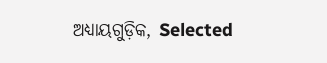ଅଧ୍ୟାୟଗୁଡ଼ିକ, Selected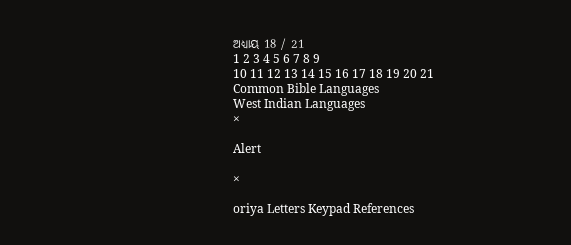ଅଧ୍ୟାୟ 18 / 21
1 2 3 4 5 6 7 8 9
10 11 12 13 14 15 16 17 18 19 20 21
Common Bible Languages
West Indian Languages
×

Alert

×

oriya Letters Keypad References